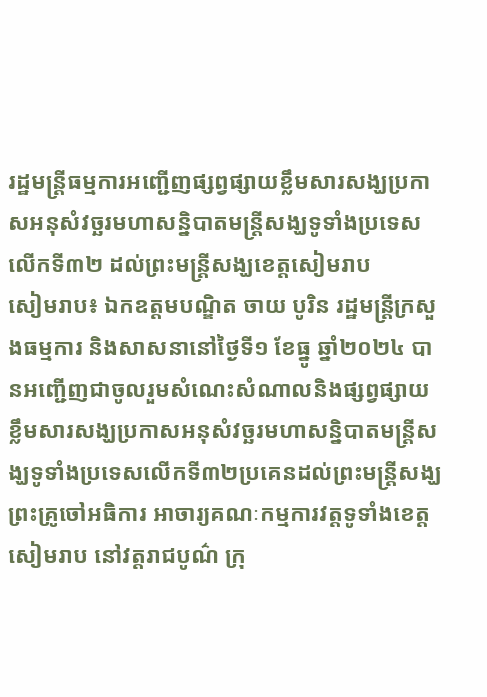រដ្ឋមន្រ្តីធម្មការអញ្ជើញផ្សព្វផ្សាយខ្លឹមសារសង្ឃប្រកាសអនុសំវច្ឆរមហាសន្និបាតមន្ត្រីសង្ឃទូទាំងប្រទេសលើកទី៣២ ដល់ព្រះមន្ត្រីសង្ឃខេត្តសៀមរាប
សៀមរាប៖ ឯកឧត្តមបណ្ឌិត ចាយ បូរិន រដ្ឋមន្ត្រីក្រសួងធម្មការ និងសាសនានៅថ្ងៃទី១ ខែធ្នូ ឆ្នាំ២០២៤ បានអញ្ជើញជាចូលរួមសំណេះសំណាលនិងផ្សព្វផ្សាយខ្លឹមសារសង្ឃប្រកាសអនុសំវច្ឆរមហាសន្និបាតមន្ត្រីសង្ឃទូទាំងប្រទេសលើកទី៣២ប្រគេនដល់ព្រះមន្ត្រីសង្ឃ ព្រះគ្រូចៅអធិការ អាចារ្យគណៈកម្មការវត្តទូទាំងខេត្តសៀមរាប នៅវត្តរាជបូណ៌ ក្រុ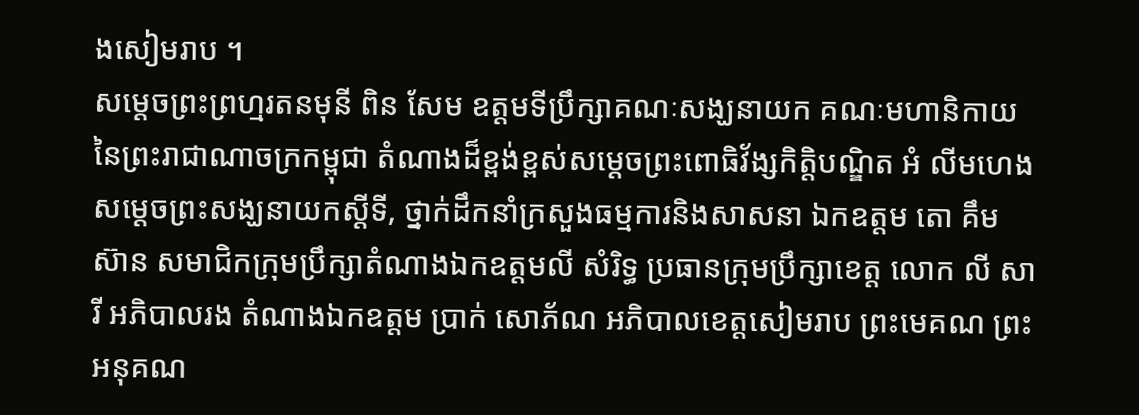ងសៀមរាប ។
សម្ដេចព្រះព្រហ្មរតនមុនី ពិន សែម ឧត្តមទីប្រឹក្សាគណៈសង្ឃនាយក គណៈមហានិកាយ នៃព្រះរាជាណាចក្រកម្ពុជា តំណាងដ៏ខ្ពង់ខ្ពស់សម្ដេចព្រះពោធិវ័ង្សកិត្តិបណ្ឌិត អំ លីមហេង សម្ដេចព្រះសង្ឃនាយកស្ដីទី, ថ្នាក់ដឹកនាំក្រសួងធម្មការនិងសាសនា ឯកឧត្តម តោ គឹម ស៊ាន សមាជិកក្រុមប្រឹក្សាតំណាងឯកឧត្តមលី សំរិទ្ធ ប្រធានក្រុមប្រឹក្សាខេត្ត លោក លី សារី អភិបាលរង តំណាងឯកឧត្តម ប្រាក់ សោភ័ណ អភិបាលខេត្តសៀមរាប ព្រះមេគណ ព្រះអនុគណ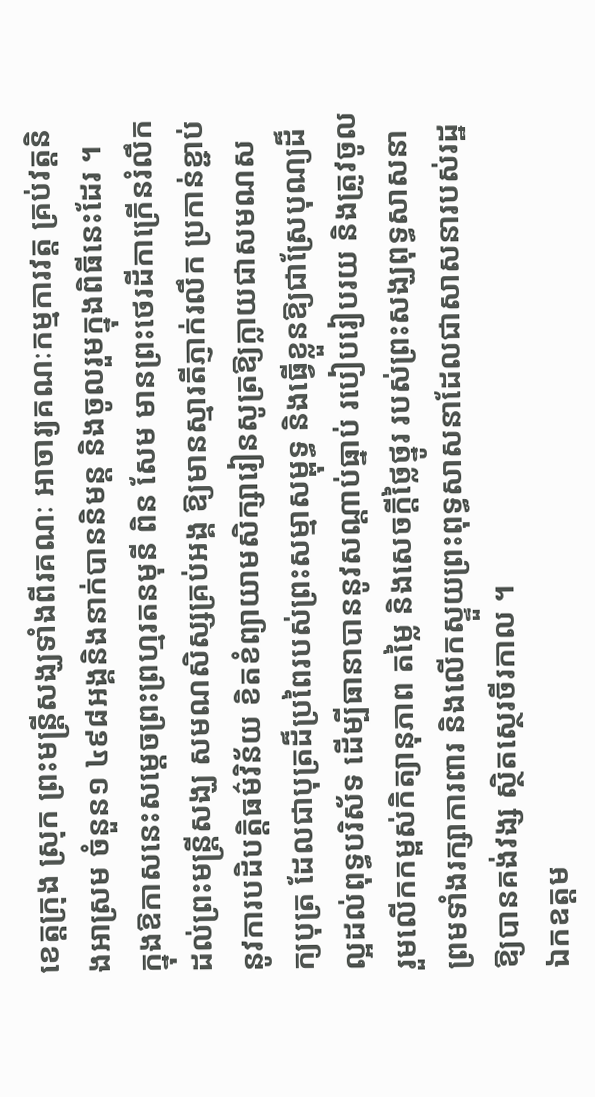ខេត្តក្រុង ស្រុក ព្រះមន្ត្រីសង្ឃទាំងពីរគណៈ អាចារ្យគណៈកម្មការវត្ត គ្រប់វត្តនិងអាស្រម ចំនួន១ ៤៩៨អង្គនិងនាក់បាននិមន្ត និងចូលរួមក្នុងពិធីនេះដែរ ។
ក្នុងឱកាសនេះសម្ដេចព្រះព្រហ្មរតនមុនី ពិន សែម មានព្រះថេរដីកាក្រើនរំលឹកដល់ព្រះមន្រ្តីសង្ឃ សមណសិស្សគ្រប់អង្គ ឱ្យមានស្មារតីភ្ញាក់រលឹក ប្រកាន់ខ្ជាប់នូវការបដិបត្តិធម៌វិន័យ ខិតខំព្យាយាមសិក្សារៀនសូត្រឱ្យក្លាយជាសមណសក្យបុត្រ ដែលជាបុត្រដ៏ប្រពៃរបស់ព្រះសម្មាសម្ពុទ្ធ និងធ្វើខ្លួនឱ្យជាស្រែបុណ្យដ៏ល្អដល់ពុទ្ធបរិស័ទ ដើម្បីធានាបាននូវសណ្តាប់ធ្នាប់ របៀបរៀបរយ និងត្រូវចូលរួមលើកកម្ពស់កិត្យានុភាព តម្លៃ និងសេចក្តីថ្លៃថ្នូរ របស់ព្រះសង្ឃពុទ្ធសាសនា ព្រមទាំងរក្សាការពារ និងលើកស្ទួយព្រះពុទ្ធសាសនាដែលជាសាសនារបស់រដ្ឋឱ្យបានគង់វង្ស ស្ថិតស្ថេរចីរកាល ។
ឯកឧត្តម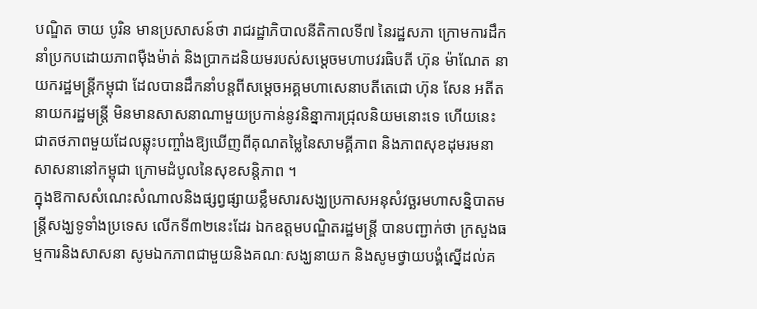បណ្ឌិត ចាយ បូរិន មានប្រសាសន៍ថា រាជរដ្ឋាភិបាលនីតិកាលទី៧ នៃរដ្ឋសភា ក្រោមការដឹកនាំប្រកបដោយភាពម៉ឺងម៉ាត់ និងប្រាកដនិយមរបស់សម្តេចមហាបវរធិបតី ហ៊ុន ម៉ាណែត នាយករដ្ឋមន្ត្រីកម្ពុជា ដែលបានដឹកនាំបន្តពីសម្តេចអគ្គមហាសេនាបតីតេជោ ហ៊ុន សែន អតីតនាយករដ្ឋមន្ត្រី មិនមានសាសនាណាមួយប្រកាន់នូវនិន្នាការជ្រុលនិយមនោះទេ ហើយនេះ ជាតថភាពមួយដែលឆ្លុះបញ្ចាំងឱ្យឃើញពីគុណតម្លៃនៃសាមគ្គីភាព និងភាពសុខដុមរមនាសាសនានៅកម្ពុជា ក្រោមដំបូលនៃសុខសន្តិភាព ។
ក្នុងឱកាសសំណេះសំណាលនិងផ្សព្វផ្សាយខ្លឹមសារសង្ឃប្រកាសអនុសំវច្ឆរមហាសន្និបាតមន្ត្រីសង្ឃទូទាំងប្រទេស លើកទី៣២នេះដែរ ឯកឧត្តមបណ្ឌិតរដ្ឋមន្ត្រី បានបញ្ជាក់ថា ក្រសួងធម្មការនិងសាសនា សូមឯកភាពជាមួយនិងគណៈសង្ឃនាយក និងសូមថ្វាយបង្គំស្នើដល់គ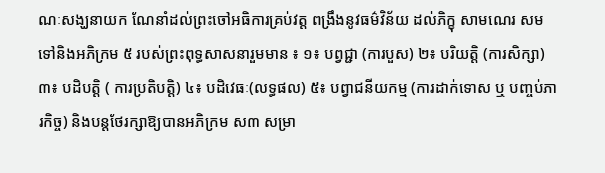ណៈសង្ឃនាយក ណែនាំដល់ព្រះចៅអធិការគ្រប់វត្ត ពង្រឹងនូវធម៌វិន័យ ដល់ភិក្ខុ សាមណេរ សមទៅនិងអភិក្រម ៥ របស់ព្រះពុទ្ធសាសនារួមមាន ៖ ១៖ បព្វជ្ជា (ការបួស) ២៖ បរិយត្តិ (ការសិក្សា) ៣៖ បដិបត្តិ ( ការប្រតិបត្តិ) ៤៖ បដិវេធៈ(លទ្ធផល) ៥៖ បព្វាជនីយកម្ម (ការដាក់ទោស ឬ បញ្ចប់ភារកិច្ច) និងបន្តថែរក្សាឱ្យបានអភិក្រម ស៣ សម្រា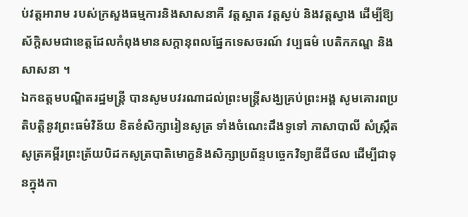ប់វត្តអារាម របស់ក្រសួងធម្មការនិងសាសនាគឺ វត្តស្អាត វត្តស្ងប់ និងវត្តស្វាង ដើម្បីឱ្យស័ក្តិសមជាខេត្តដែលកំពុងមានសក្តានុពលផ្នែកទេសចរណ៍ វប្បធម៌ បេតិកភណ្ឌ និងសាសនា ។
ឯកឧត្តមបណ្ឌិតរដ្ឋមន្រ្តី បានសូមបវរណាដល់ព្រះមន្រ្តីសង្ឃគ្រប់ព្រះអង្គ សូមគោរពប្រតិបត្តិនូវព្រះធម៌វិន័យ ខិតខំសិក្សារៀនសូត្រ ទាំងចំណេះដឹងទូទៅ ភាសាបាលី សំស្ក្រឹត សូត្រគម្ពីរព្រះត្រ័យបិដកសូត្របាតិមោក្ខនិងសិក្សាប្រព័ន្ទបច្ចេកវិទ្យាឌីជីថល ដើម្បីជាទុនក្នុងកា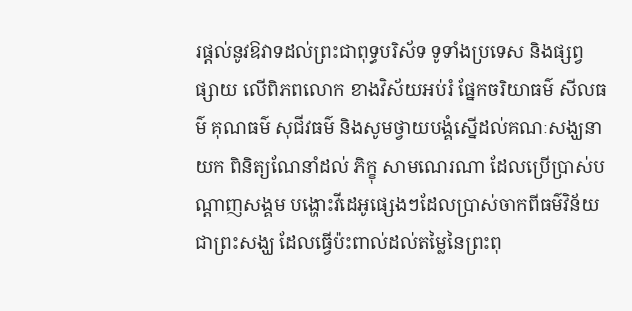រផ្តល់នូវឱវាទដល់ព្រះជាពុទ្ធបរិស័ទ ទូទាំងប្រទេស និងផ្សព្វផ្សាយ លើពិភពលោក ខាងវិស័យអប់រំ ផ្នែកចរិយាធម៌ សីលធម៌ គុណធម៌ សុជីវធម៌ និងសូមថ្វាយបង្គំស្នើដល់គណៈសង្ឃនាយក ពិនិត្យណែនាំដល់ ភិក្ខុ សាមណេរណា ដែលប្រើប្រាស់បណ្តាញសង្គម បង្ហោះវីដេអូផ្សេងៗដែលប្រាស់ចាកពីធម៌វិន័យជាព្រះសង្ឃ ដែលធ្វើប៉ះពាល់ដល់តម្លៃនៃព្រះពុ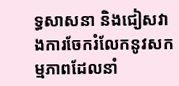ទ្ធសាសនា និងជៀសវាងការចែករំលែកនូវសកម្មភាពដែលនាំ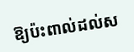ឱ្យប៉ះពាល់ដល់ស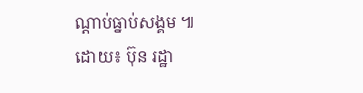ណ្តាប់ធ្នាប់សង្គម ៕
ដោយ៖ ប៊ុន រដ្ឋា